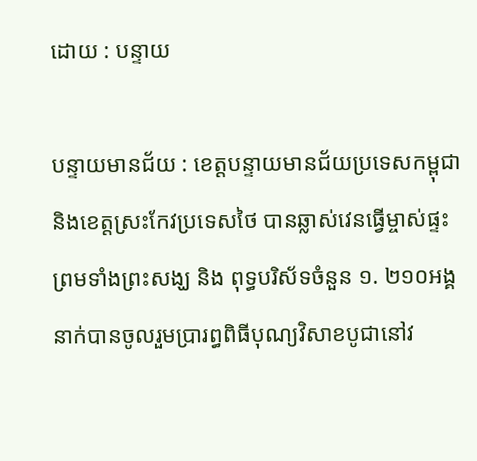ដោយ : បន្ទាយ

បន្ទាយមានជ័យ : ខេត្តបន្ទាយមានជ័យប្រទេសកម្ពុជា និងខេត្តស្រះកែវប្រទេសថៃ បានឆ្លាស់វេនធ្វើម្ចាស់ផ្ទះ ព្រមទាំងព្រះសង្ឃ និង ពុទ្ធបរិស័ទចំនួន ១. ២១០អង្គ នាក់បានចូលរួមប្រារព្ធពិធីបុណ្យវិសាខបូជានៅវ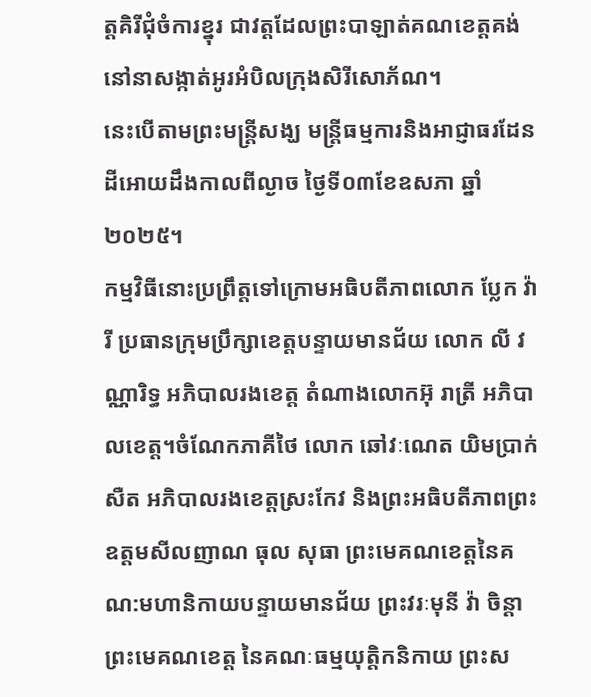ត្តគិរីជុំចំការខ្នុរ ជាវត្តដែលព្រះបាឡាត់គណខេត្តគង់នៅនាសង្កាត់អូរអំបិលក្រុងសិរីសោភ័ណ។
នេះបើតាមព្រះមន្ត្រីសង្ឃ មន្ត្រីធម្មការនិងអាជ្ញាធរដែនដីអោយដឹងកាលពីល្ងាច ថ្ងៃទី០៣ខែឧសភា ឆ្នាំ២០២៥។
កម្មវិធីនោះប្រព្រឹត្តទៅក្រោមអធិបតីភាពលោក ប្លែក វ៉ារី ប្រធានក្រុមប្រឹក្សាខេត្តបន្ទាយមានជ័យ លោក លី វណ្ណារិទ្ធ អភិបាលរងខេត្ត តំណាងលោកអ៊ុ រាត្រី អភិបាលខេត្ត។ចំណែកភាគីថៃ លោក ឆៅវៈណេត យិមប្រាក់សឺត អភិបាលរងខេត្តស្រះកែវ និងព្រះអធិបតីភាពព្រះឧត្តមសីលញាណ ធុល សុធា ព្រះមេគណខេត្តនៃគណ:មហានិកាយបន្ទាយមានជ័យ ព្រះវរៈមុនី វ៉ា ចិន្តា ព្រះមេគណខេត្ត នៃគណៈធម្មយុត្តិកនិកាយ ព្រះស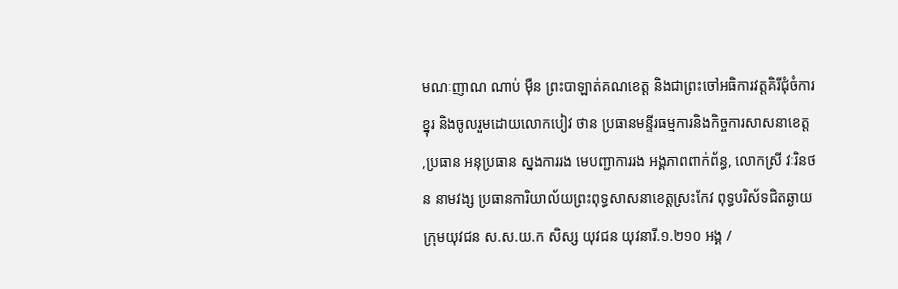មណៈញាណ ណាប់ មុឺន ព្រះបាឡាត់គណខេត្ត និងជាព្រះចៅអធិការវត្តគិរីជុំចំការខ្នុរ និងចូលរួមដោយលោកបៀវ ថាន ប្រធានមន្ទីរធម្មការនិងកិច្ចការសាសនាខេត្ត ,ប្រធាន អនុប្រធាន ស្នងការរង មេបញ្ជាការរង អង្គភាពពាក់ព័ន្ធ, លោកស្រី វៈរិនថន នាមវង្ស ប្រធានការិយាល័យព្រះពុទ្ធសាសនាខេត្តស្រះកែវ ពុទ្ធបរិស័ទជិតឆ្ងាយ ក្រុមយុវជន ស.ស.យ.ក សិស្ស យុវជន យុវនារី.១.២១០ អង្គ /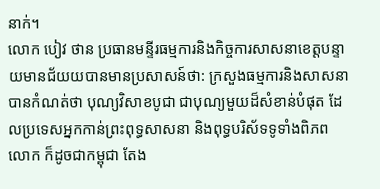នាក់។
លោក បៀវ ថាន ប្រធានមន្ទីរធម្មការនិងកិច្ចការសាសនាខេត្តបន្ទាយមានជ័យយបានមានប្រសាសន៍ថា: ក្រសួងធម្មការនិងសាសនាបានកំណត់ថា បុណ្យវិសាខបូជា ជាបុណ្យមួយដ៏សំខាន់បំផុត ដែលប្រទេសអ្នកកាន់ព្រះពុទ្ធសាសនា និងពុទ្ធបរិស័ទទូទាំងពិភពលោក ក៏ដូចជាកម្ពុជា តែង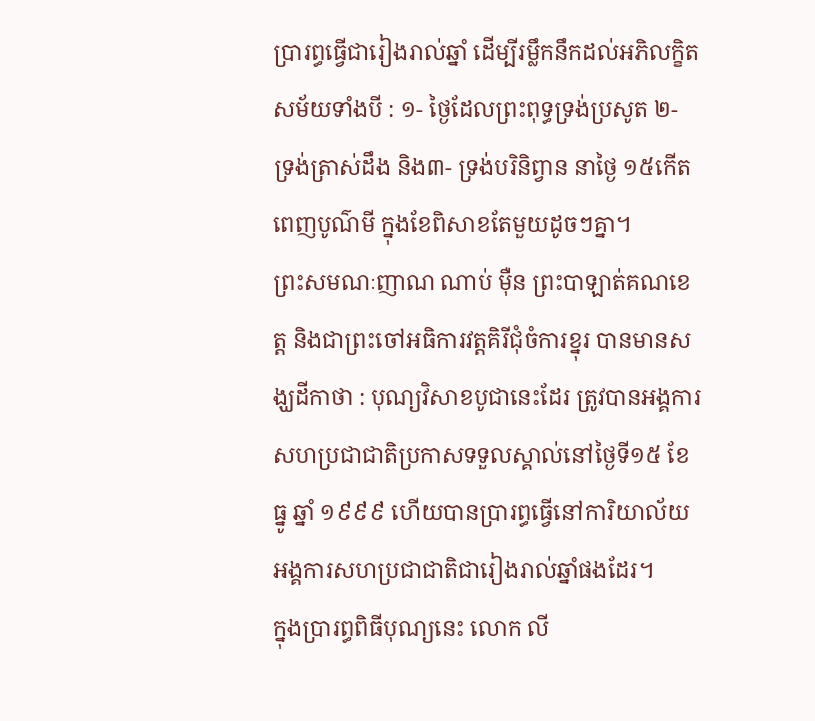ប្រារព្ធធ្វើជារៀងរាល់ឆ្នាំ ដើម្បីរម្លឹកនឹកដល់អភិលក្ខិតសម័យទាំងបី : ១- ថ្ងៃដែលព្រះពុទ្ធទ្រង់ប្រសូត ២- ទ្រង់ត្រាស់ដឹង និង៣- ទ្រង់បរិនិព្វាន នាថ្ងៃ ១៥កើត ពេញបូណ៌មី ក្នុងខែពិសាខតែមួយដូចៗគ្នា។
ព្រះសមណៈញាណ ណាប់ មុឺន ព្រះបាឡាត់គណខេត្ត និងជាព្រះចៅអធិការវត្តគិរីជុំចំការខ្នុរ បានមានសង្ឃដីកាថា : បុណ្យវិសាខបូជានេះដែរ ត្រូវបានអង្គការសហប្រជាជាតិប្រកាសទទួលស្គាល់នៅថ្ងៃទី១៥ ខែធ្នូ ឆ្នាំ ១៩៩៩ ហើយបានប្រារព្ធធ្វើនៅការិយាល័យអង្គការសហប្រជាជាតិជារៀងរាល់ឆ្នាំផងដែរ។
ក្នុងប្រារព្ធពិធីបុណ្យនេះ លោក លី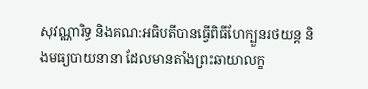សុវណ្ណារិទ្ធ និងគណ:អធិបតីបានធ្វើពិធីហែក្បួនរថយន្ត និងមធ្យបាយនានា ដែលមានតាំងព្រះឆាយាលក្ខ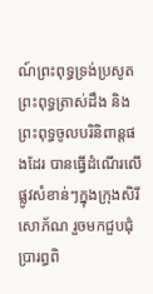ណ៍ព្រះពុទ្ធទ្រង់ប្រសូត ព្រះពុទ្ធត្រាស់ដឹង និងព្រះពុទ្ធចូលបរិនិពាន្តផងដែរ បានធ្វើដំណើរលើផ្លូវសំខាន់ៗក្នុងក្រុងសិរីសោភ័ណ រួចមកជួបជុំប្រារព្ធពិ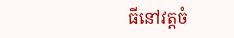ធីនៅវត្តចំ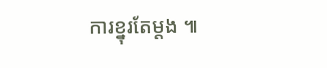ការខ្នុរតែម្តង ៕